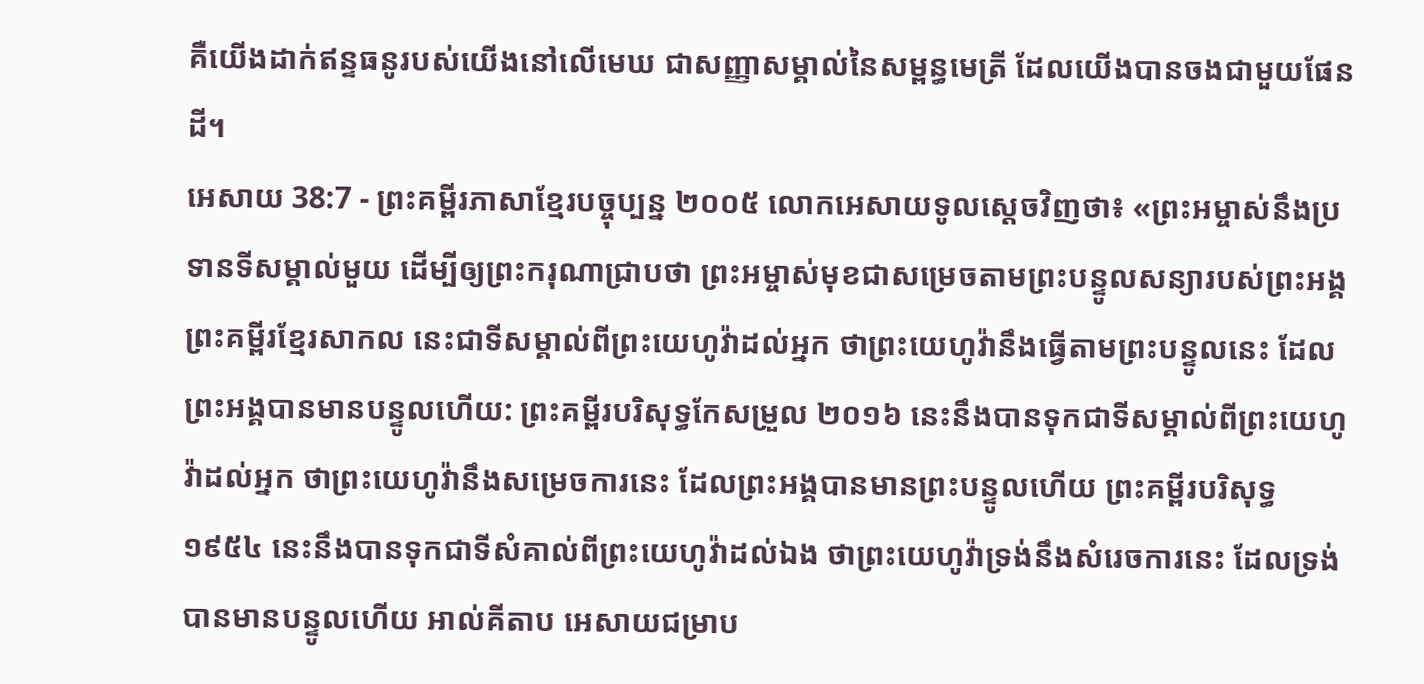គឺយើងដាក់ឥន្ទធនូរបស់យើងនៅលើមេឃ ជាសញ្ញាសម្គាល់នៃសម្ពន្ធមេត្រី ដែលយើងបានចងជាមួយផែនដី។
អេសាយ 38:7 - ព្រះគម្ពីរភាសាខ្មែរបច្ចុប្បន្ន ២០០៥ លោកអេសាយទូលស្ដេចវិញថា៖ «ព្រះអម្ចាស់នឹងប្រទានទីសម្គាល់មួយ ដើម្បីឲ្យព្រះករុណាជ្រាបថា ព្រះអម្ចាស់មុខជាសម្រេចតាមព្រះបន្ទូលសន្យារបស់ព្រះអង្គ ព្រះគម្ពីរខ្មែរសាកល នេះជាទីសម្គាល់ពីព្រះយេហូវ៉ាដល់អ្នក ថាព្រះយេហូវ៉ានឹងធ្វើតាមព្រះបន្ទូលនេះ ដែលព្រះអង្គបានមានបន្ទូលហើយ: ព្រះគម្ពីរបរិសុទ្ធកែសម្រួល ២០១៦ នេះនឹងបានទុកជាទីសម្គាល់ពីព្រះយេហូវ៉ាដល់អ្នក ថាព្រះយេហូវ៉ានឹងសម្រេចការនេះ ដែលព្រះអង្គបានមានព្រះបន្ទូលហើយ ព្រះគម្ពីរបរិសុទ្ធ ១៩៥៤ នេះនឹងបានទុកជាទីសំគាល់ពីព្រះយេហូវ៉ាដល់ឯង ថាព្រះយេហូវ៉ាទ្រង់នឹងសំរេចការនេះ ដែលទ្រង់បានមានបន្ទូលហើយ អាល់គីតាប អេសាយជម្រាប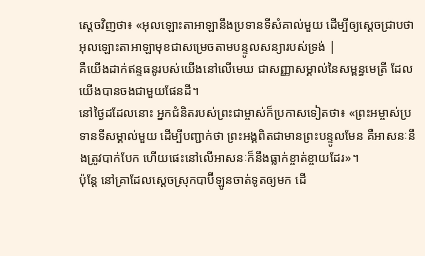ស្ដេចវិញថា៖ «អុលឡោះតាអាឡានឹងប្រទានទីសំគាល់មួយ ដើម្បីឲ្យស្តេចជ្រាបថា អុលឡោះតាអាឡាមុខជាសម្រេចតាមបន្ទូលសន្យារបស់ទ្រង់ |
គឺយើងដាក់ឥន្ទធនូរបស់យើងនៅលើមេឃ ជាសញ្ញាសម្គាល់នៃសម្ពន្ធមេត្រី ដែលយើងបានចងជាមួយផែនដី។
នៅថ្ងៃដដែលនោះ អ្នកជំនិតរបស់ព្រះជាម្ចាស់ក៏ប្រកាសទៀតថា៖ «ព្រះអម្ចាស់ប្រទានទីសម្គាល់មួយ ដើម្បីបញ្ជាក់ថា ព្រះអង្គពិតជាមានព្រះបន្ទូលមែន គឺអាសនៈនឹងត្រូវបាក់បែក ហើយផេះនៅលើអាសនៈក៏នឹងធ្លាក់ខ្ចាត់ខ្ចាយដែរ»។
ប៉ុន្តែ នៅគ្រាដែលស្ដេចស្រុកបាប៊ីឡូនចាត់ទូតឲ្យមក ដើ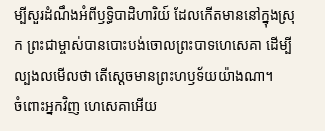ម្បីសួរដំណឹងអំពីឫទ្ធិបាដិហារិយ៍ ដែលកើតមាននៅក្នុងស្រុក ព្រះជាម្ចាស់បានបោះបង់ចោលព្រះបាទហេសេគា ដើម្បីល្បងលមើលថា តើស្ដេចមានព្រះហឫទ័យយ៉ាងណា។
ចំពោះអ្នកវិញ ហេសេគាអើយ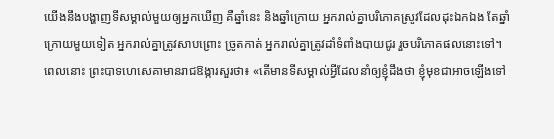យើងនឹងបង្ហាញទីសម្គាល់មួយឲ្យអ្នកឃើញ គឺឆ្នាំនេះ និងឆ្នាំក្រោយ អ្នករាល់គ្នាបរិភោគស្រូវដែលដុះឯកឯង តែឆ្នាំក្រោយមួយទៀត អ្នករាល់គ្នាត្រូវសាបព្រោះ ច្រូតកាត់ អ្នករាល់គ្នាត្រូវដាំទំពាំងបាយជូរ រួចបរិភោគផលនោះទៅ។
ពេលនោះ ព្រះបាទហេសេគាមានរាជឱង្ការសួរថា៖ «តើមានទីសម្គាល់អ្វីដែលនាំឲ្យខ្ញុំដឹងថា ខ្ញុំមុខជាអាចឡើងទៅ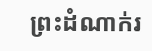ព្រះដំណាក់រ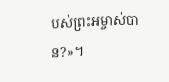បស់ព្រះអម្ចាស់បាន?»។